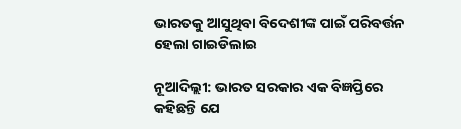ଭାରତକୁ ଆସୁଥିବା ବିଦେଶୀଙ୍କ ପାଇଁ ପରିବର୍ତ୍ତନ ହେଲା ଗାଇଡିଲାଇ

ନୂଆଦିଲ୍ଲୀ: ଭାରତ ସରକାର ଏକ ବିଜ୍ଞପ୍ତିରେ କହିଛନ୍ତି ଯେ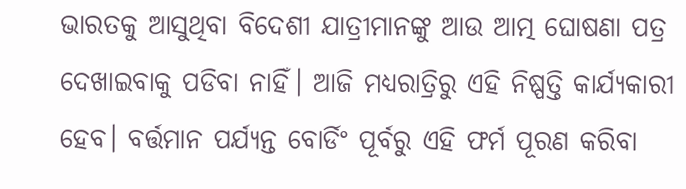ଭାରତକୁ ଆସୁଥିବା ବିଦେଶୀ ଯାତ୍ରୀମାନଙ୍କୁ ଆଉ ଆତ୍ମ ଘୋଷଣା ପତ୍ର ଦେଖାଇବାକୁ ପଡିବା ନାହିଁ। ଆଜି ମଧ୍ୟରାତ୍ରିରୁ ଏହି ନିଷ୍ପତ୍ତି କାର୍ଯ୍ୟକାରୀ ହେବ। ବର୍ତ୍ତମାନ ପର୍ଯ୍ୟନ୍ତ ବୋର୍ଡିଂ ପୂର୍ବରୁ ଏହି ଫର୍ମ ପୂରଣ କରିବା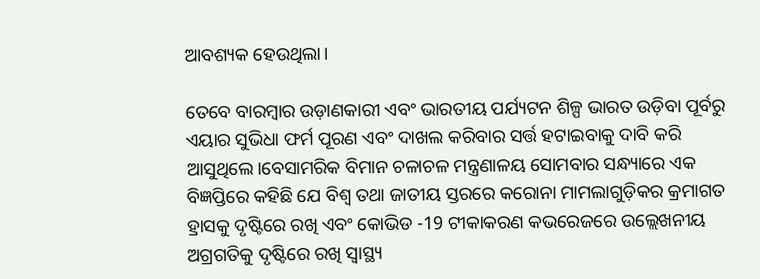ଆବଶ୍ୟକ ହେଉଥିଲା।

ତେବେ ବାରମ୍ବାର ଉଡ଼ାଣକାରୀ ଏବଂ ଭାରତୀୟ ପର୍ଯ୍ୟଟନ ଶିଳ୍ପ ଭାରତ ଉଡ଼ିବା ପୂର୍ବରୁ ଏୟାର ସୁଭିଧା ଫର୍ମ ପୂରଣ ଏବଂ ଦାଖଲ କରିବାର ସର୍ତ୍ତ ହଟାଇବାକୁ ଦାବି କରି ଆସୁଥିଲେ।ବେସାମରିକ ବିମାନ ଚଳାଚଳ ମନ୍ତ୍ରଣାଳୟ ସୋମବାର ସନ୍ଧ୍ୟାରେ ଏକ ବିଜ୍ଞପ୍ତିରେ କହିଛି ଯେ ବିଶ୍ୱ ତଥା ଜାତୀୟ ସ୍ତରରେ କରୋନା ମାମଲାଗୁଡ଼ିକର କ୍ରମାଗତ ହ୍ରାସକୁ ଦୃଷ୍ଟିରେ ରଖି ଏବଂ କୋଭିଡ -19 ଟୀକାକରଣ କଭରେଜରେ ଉଲ୍ଲେଖନୀୟ ଅଗ୍ରଗତିକୁ ଦୃଷ୍ଟିରେ ରଖି ସ୍ୱାସ୍ଥ୍ୟ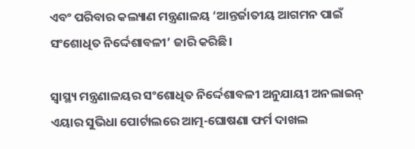ଏବଂ ପରିବାର କଲ୍ୟାଣ ମନ୍ତ୍ରଣାଳୟ ‘ଆନ୍ତର୍ଜାତୀୟ ଆଗମନ ପାଇଁ ସଂଶୋଧିତ ନିର୍ଦ୍ଦେଶାବଳୀ’ ଜାରି କରିଛି।

ସ୍ୱାସ୍ଥ୍ୟ ମନ୍ତ୍ରଣାଳୟର ସଂଶୋଧିତ ନିର୍ଦ୍ଦେଶାବଳୀ ଅନୁଯାୟୀ ଅନଲାଇନ୍ ଏୟାର ସୁଭିଧା ପୋର୍ଟାଲରେ ଆତ୍ମ-ଘୋଷଣା ଫର୍ମ ଦାଖଲ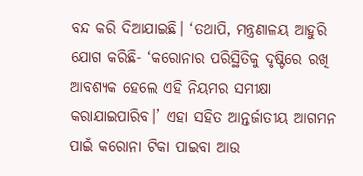ବନ୍ଦ କରି ଦିଆଯାଇଛି। ‘ତଥାପି, ମନ୍ତ୍ରଣାଳୟ ଆହୁରି ଯୋଗ କରିଛି- ‘କରୋନାର ପରିସ୍ଥିତିକୁ ଦୃଷ୍ଟିରେ ରଖି ଆବଶ୍ୟକ ହେଲେ ଏହି ନିୟମର ସମୀକ୍ଷା କରାଯାଇପାରିବ।’ ଏହା ସହିତ ଆନ୍ତର୍ଜାତୀୟ ଆଗମନ ପାଇଁ କରୋନା ଟିକା ପାଇବା ଆଉ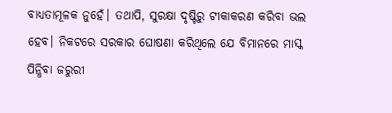ବାଧ୍ୟତାମୂଳକ ନୁହେଁ। ତଥାପି, ସୁରକ୍ଷା ଦୃଷ୍ଟିରୁ ଟୀକାକରଣ କରିବା ଭଲ ହେବ। ନିକଟରେ ସରକାର ଘୋଷଣା କରିଥିଲେ ଯେ ବିମାନରେ ମାସ୍କ ପିନ୍ଧିବା ଜରୁରୀ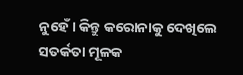ନୁହେଁ। କିନ୍ତୁ କରୋନାକୁ ଦେଖିଲେ ସତର୍କତା ମୂଳକ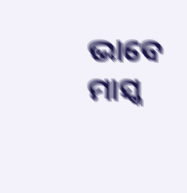ଭାବେ ମାସ୍କ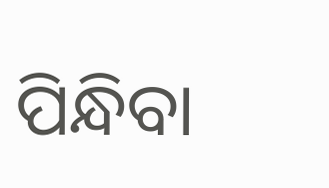ପିନ୍ଧିବା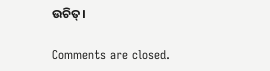ଉଚିତ୍।

Comments are closed.